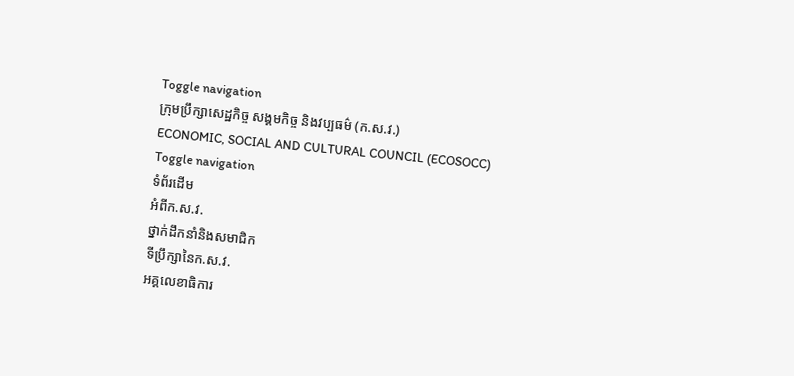Toggle navigation
ក្រុមប្រឹក្សាសេដ្ឋកិច្ច សង្គមកិច្ច និងវប្បធម៌ (ក.ស.វ.)
ECONOMIC, SOCIAL AND CULTURAL COUNCIL (ECOSOCC)
Toggle navigation
ទំព័រដើម
អំពីក.ស.វ.
ថ្នាក់ដឹកនាំនិងសមាជិក
ទីប្រឹក្សានៃក.ស.វ.
អគ្គលេខាធិការ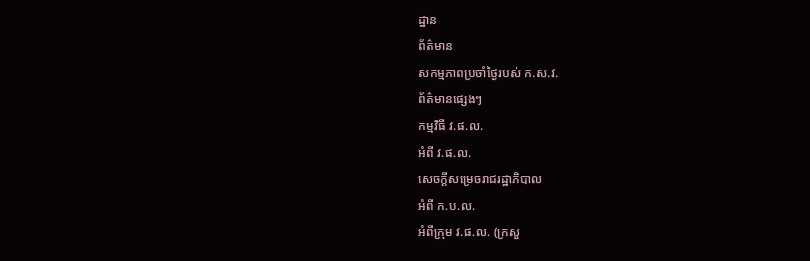ដ្ឋាន
ព័ត៌មាន
សកម្មភាពប្រចាំថ្ងៃរបស់ ក.ស.វ.
ព័ត៌មានផ្សេងៗ
កម្មវិធី វ.ផ.ល.
អំពី វ.ផ.ល.
សេចក្ដីសម្រេចរាជរដ្ឋាភិបាល
អំពី ក.ប.ល.
អំពីក្រុម វ.ផ.ល. (ក្រសួ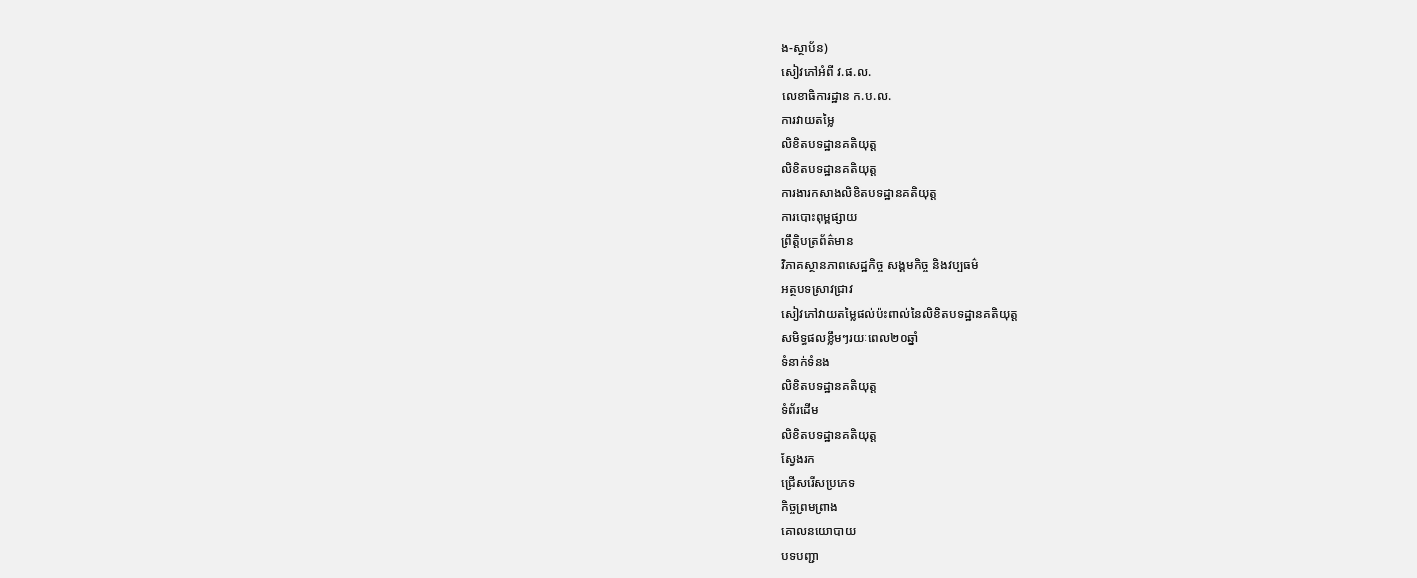ង-ស្ថាប័ន)
សៀវភៅអំពី វ.ផ.ល.
លេខាធិការដ្ឋាន ក.ប.ល.
ការវាយតម្លៃ
លិខិតបទដ្ឋានគតិយុត្ត
លិខិតបទដ្ឋានគតិយុត្ត
ការងារកសាងលិខិតបទដ្ឋានគតិយុត្ត
ការបោះពុម្ពផ្សាយ
ព្រឹត្តិបត្រព័ត៌មាន
វិភាគស្ថានភាពសេដ្ឋកិច្ច សង្គមកិច្ច និងវប្បធម៌
អត្ថបទស្រាវជ្រាវ
សៀវភៅវាយតម្លៃផល់ប៉ះពាល់នៃលិខិតបទដ្ឋានគតិយុត្ត
សមិទ្ធផលខ្លឹមៗរយៈពេល២០ឆ្នាំ
ទំនាក់ទំនង
លិខិតបទដ្ឋានគតិយុត្ត
ទំព័រដើម
លិខិតបទដ្ឋានគតិយុត្ត
ស្វែងរក
ជ្រើសរើសប្រភេទ
កិច្ចព្រមព្រាង
គោលនយោបាយ
បទបញ្ជា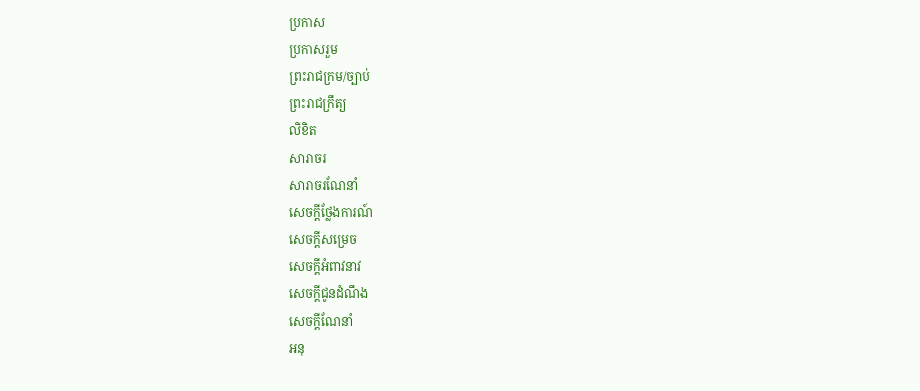ប្រកាស
ប្រកាសរួម
ព្រះរាជក្រម/ច្បាប់
ព្រះរាជក្រឹត្យ
លិខិត
សារាចរ
សារាចរណែនាំ
សេចក្ដីថ្លែងការណ៍
សេចក្ដីសម្រេច
សេចក្ដីអំពាវនាវ
សេចក្តីជូនដំណឹង
សេចក្តីណែនាំ
អនុ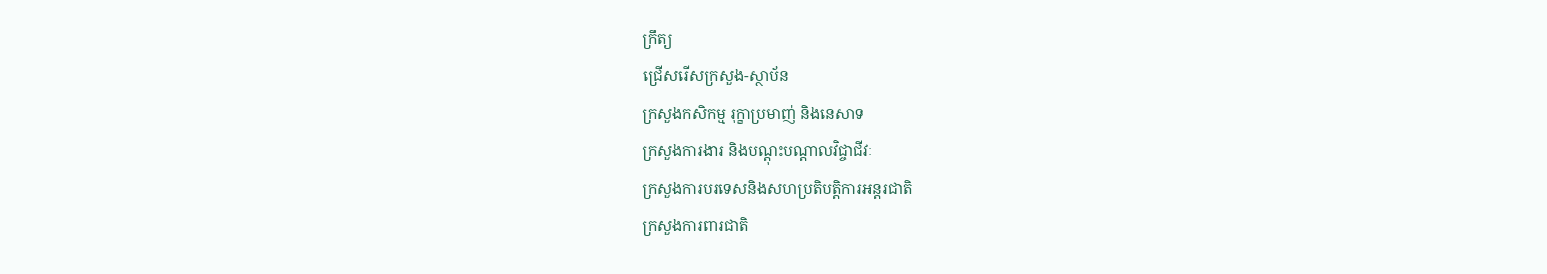ក្រឹត្យ
ជ្រើសរើសក្រសួង-ស្ថាប័ន
ក្រសួងកសិកម្ម រុក្ខាប្រមាញ់ និងនេសាទ
ក្រសួងការងារ និងបណ្តុះបណ្តាលវិជ្ចាជីវៈ
ក្រសួងការបរទេសនិងសហប្រតិបត្តិការអន្តរជាតិ
ក្រសួងការពារជាតិ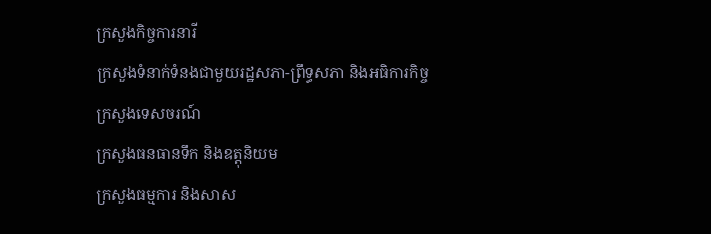ក្រសួងកិច្ចការនារី
ក្រសួងទំនាក់ទំនងជាមួយរដ្ឋសភា-ព្រឹទ្ធសភា និងអធិការកិច្ច
ក្រសួងទេសចរណ៍
ក្រសួងធនធានទឹក និងឧត្តុនិយម
ក្រសួងធម្មការ និងសាស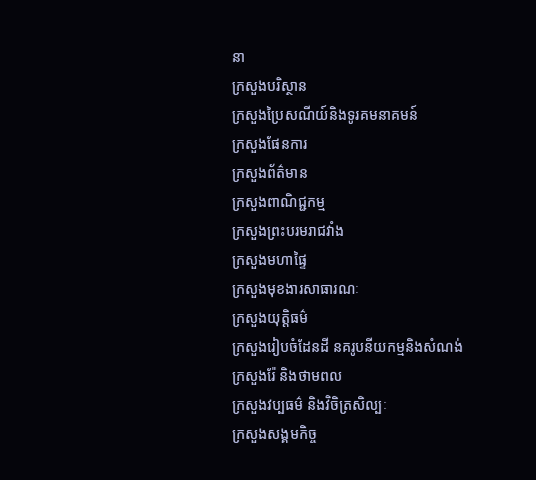នា
ក្រសួងបរិស្ថាន
ក្រសួងប្រៃសណីយ៍និងទូរគមនាគមន៍
ក្រសួងផែនការ
ក្រសួងព័ត៌មាន
ក្រសួងពាណិជ្ជកម្ម
ក្រសួងព្រះបរមរាជវាំង
ក្រសួងមហាផ្ទៃ
ក្រសួងមុខងារសាធារណៈ
ក្រសួងយុត្តិធម៌
ក្រសួងរៀបចំដែនដី នគរូបនីយកម្មនិងសំណង់
ក្រសួងរ៉ែ និងថាមពល
ក្រសួងវប្បធម៌ និងវិចិត្រសិល្បៈ
ក្រសួងសង្គមកិច្ច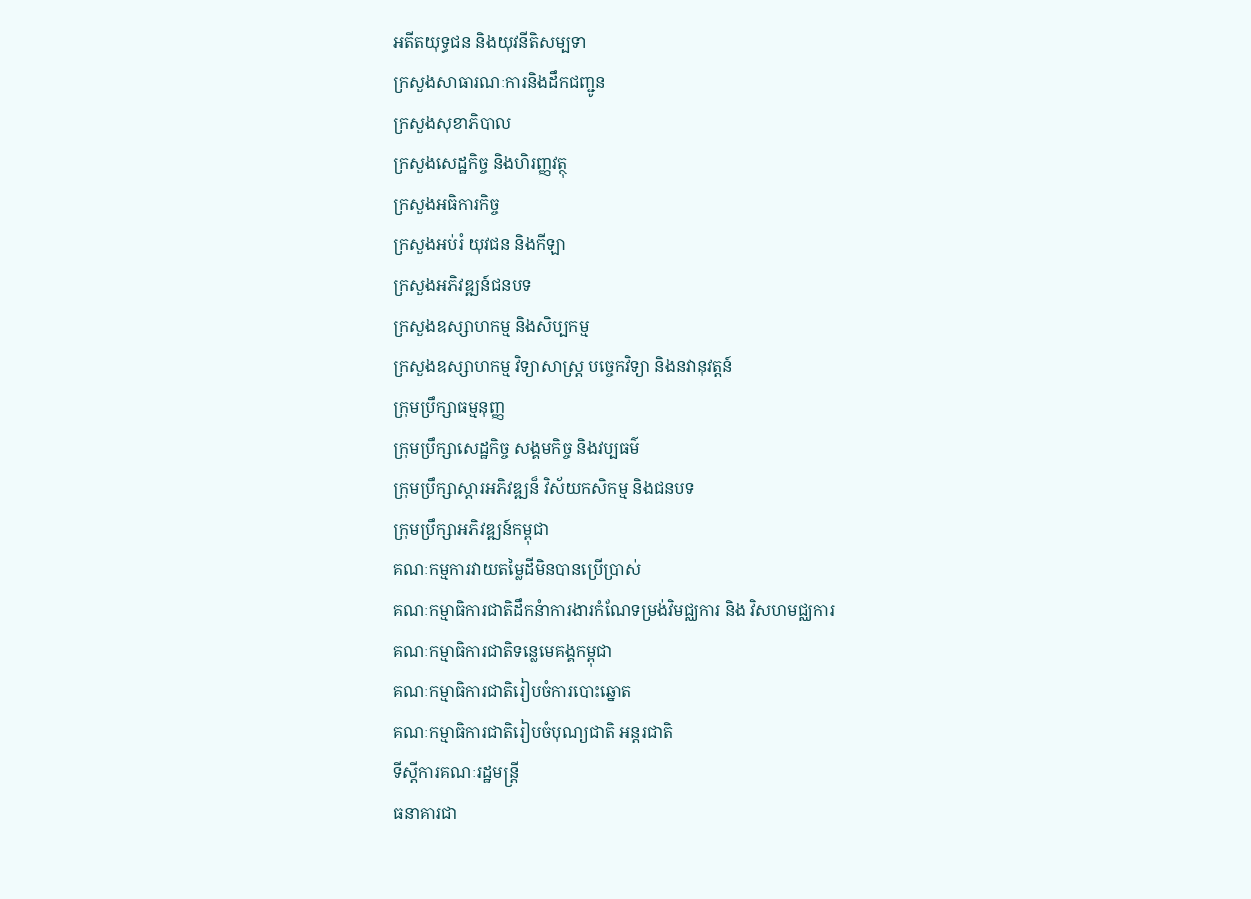អតីតយុទ្ធជន និងយុវនីតិសម្បទា
ក្រសួងសាធារណៈការនិងដឹកជញ្ជូន
ក្រសួងសុខាភិបាល
ក្រសួងសេដ្ឋកិច្ច និងហិរញ្ញវត្ថុ
ក្រសួងអធិការកិច្ច
ក្រសួងអប់រំ យុវជន និងកីឡា
ក្រសួងអភិវឌ្ឍន៍ជនបទ
ក្រសួងឧស្សាហកម្ម និងសិប្បកម្ម
ក្រសួងឧស្សាហកម្ម វិទ្យាសាស្រ្ត បច្ចេកវិទ្យា និងនវានុវត្តន៍
ក្រុមប្រឹក្សាធម្មនុញ្ញ
ក្រុមប្រឹក្សាសេដ្ឋកិច្ច សង្គមកិច្ច និងវប្បធម៌
ក្រុមប្រឹក្សាស្ដារអភិវឌ្ឍន៏ វិស័យកសិកម្ម និងជនបទ
ក្រុមប្រឹក្សាអភិវឌ្ឍន៍កម្ពុជា
គណៈកម្មការវាយតម្លៃដីមិនបានប្រើប្រាស់
គណៈកម្មាធិការជាតិដឹកនំាការងារកំណែទម្រង់វិមជ្ឈការ និង វិសហមជ្ឈការ
គណៈកម្មាធិការជាតិទន្លេមេគង្គកម្ពុជា
គណៈកម្មាធិការជាតិរៀបចំការបោះឆ្នោត
គណៈកម្មាធិការជាតិរៀបចំបុណ្យជាតិ អន្ដរជាតិ
ទីស្តីការគណៈរដ្ឋមន្ត្រី
ធនាគារជា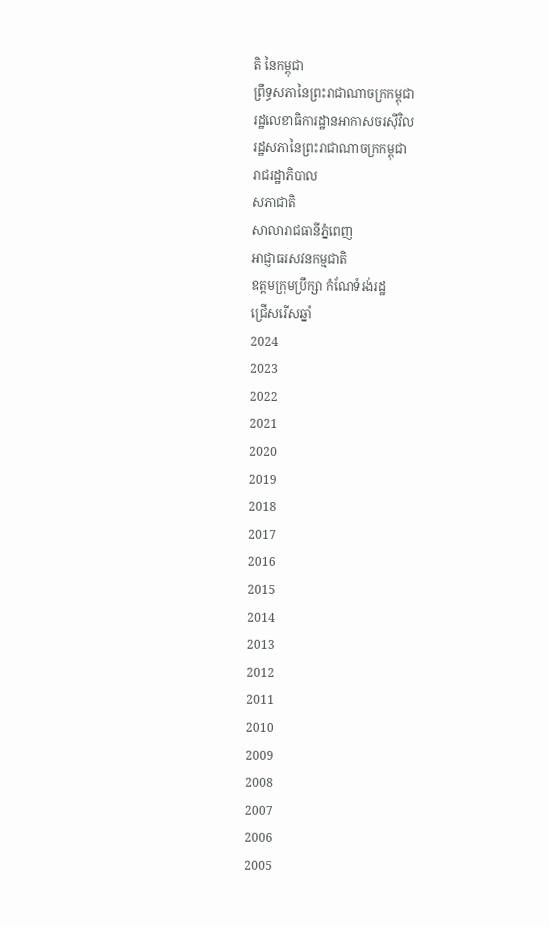តិ នៃកម្ពុជា
ព្រឹទ្ធសភានៃព្រះរាជាណាចក្រកម្ពុជា
រដ្ឋលេខាធិការដ្ឋានអាកាសចរស៊ីវិល
រដ្ឋសភានៃព្រះរាជាណាចក្រកម្ពុជា
រាជរដ្ឋាភិបាល
សភាជាតិ
សាលារាជធានីភ្នំពេញ
អាជ្ញាធរសវនកម្មជាតិ
ឧត្តមក្រុមប្រឹក្សា កំណែទំរង់រដ្ឋ
ជ្រើសរើសឆ្នាំ
2024
2023
2022
2021
2020
2019
2018
2017
2016
2015
2014
2013
2012
2011
2010
2009
2008
2007
2006
2005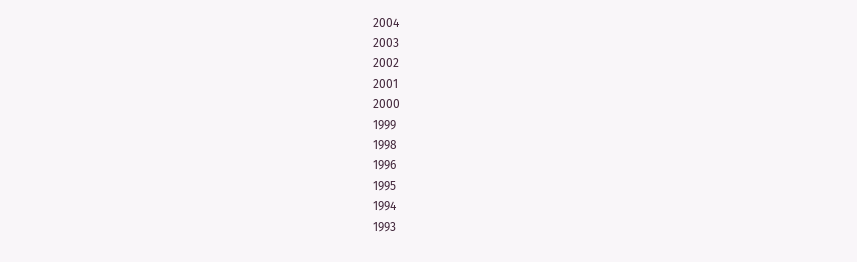2004
2003
2002
2001
2000
1999
1998
1996
1995
1994
1993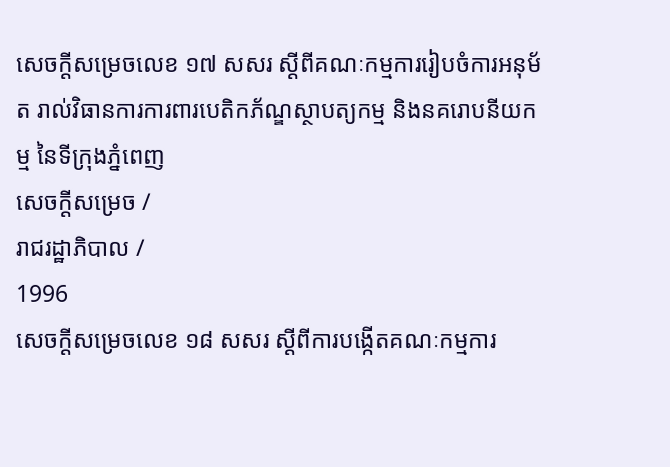សេចក្ដីសម្រេចលេខ ១៧ សសរ ស្ដីពីគណៈកម្មការរៀបចំការអនុម័ត រាល់វិធានការការពារបេតិកភ័ណ្ឌស្ថាបត្យកម្ម និងនគរោបនីយកម្ម នៃទីក្រុងភ្នំពេញ
សេចក្ដីសម្រេច /
រាជរដ្ឋាភិបាល /
1996
សេចក្ដីសម្រេចលេខ ១៨ សសរ ស្ដីពីការបង្កើតគណៈកម្មការ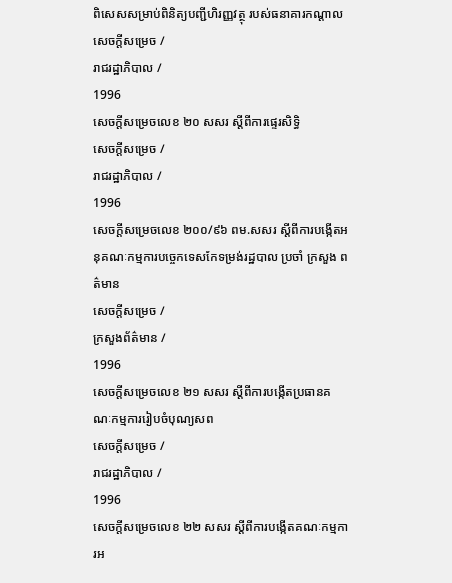ពិសេសសម្រាប់ពិនិត្យបញ្ជីហិរញ្ញវត្ថុ របស់ធនាគារកណ្ដាល
សេចក្ដីសម្រេច /
រាជរដ្ឋាភិបាល /
1996
សេចក្ដីសម្រេចលេខ ២០ សសរ ស្ដីពីការផ្ទេរសិទិ្ធ
សេចក្ដីសម្រេច /
រាជរដ្ឋាភិបាល /
1996
សេចក្ដីសម្រេចលេខ ២០០/៩៦ ពម.សសរ ស្ដីពីការបង្កើតអនុគណៈកម្មការបច្ចេកទេសកែទម្រង់រដ្ឋបាល ប្រចាំ ក្រសួង ពត៌មាន
សេចក្ដីសម្រេច /
ក្រសួងព័ត៌មាន /
1996
សេចក្ដីសម្រេចលេខ ២១ សសរ ស្ដីពីការបង្កើតប្រធានគណៈកម្មការរៀបចំបុណ្យសព
សេចក្ដីសម្រេច /
រាជរដ្ឋាភិបាល /
1996
សេចក្ដីសម្រេចលេខ ២២ សសរ ស្ដីពីការបង្កើតគណៈកម្មការអ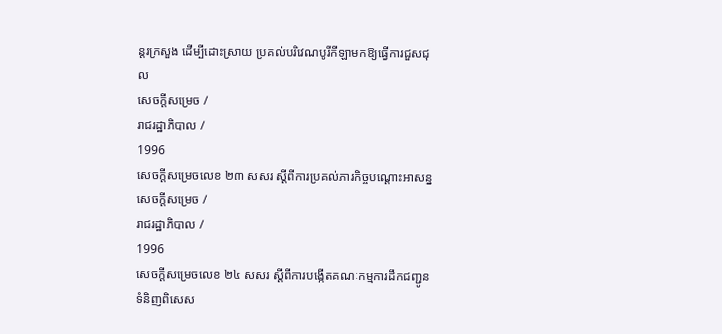ន្ដរក្រសួង ដើម្បីដោះសា្រយ ប្រគល់បរិវេណបូរីកីឡាមកឱ្យធ្វើការជួសជុល
សេចក្ដីសម្រេច /
រាជរដ្ឋាភិបាល /
1996
សេចក្ដីសម្រេចលេខ ២៣ សសរ ស្ដីពីការប្រគល់ភារកិច្ចបណ្ដោះអាសន្ន
សេចក្ដីសម្រេច /
រាជរដ្ឋាភិបាល /
1996
សេចក្ដីសម្រេចលេខ ២៤ សសរ ស្ដីពីការបង្កើតគណៈកម្មការដឹកជញ្ជូនទំនិញពិសេស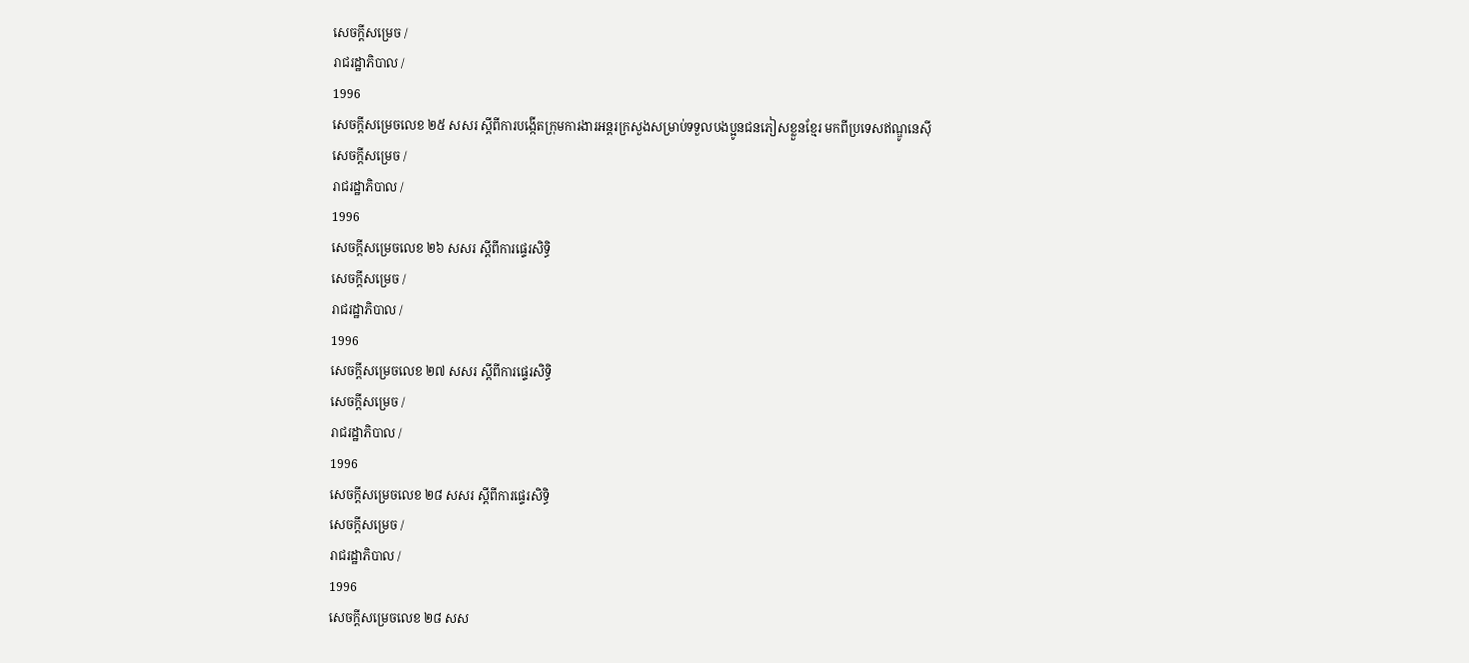សេចក្ដីសម្រេច /
រាជរដ្ឋាភិបាល /
1996
សេចក្ដីសម្រេចលេខ ២៥ សសរ ស្ដីពីការបង្កើតកុ្រមការងារអន្ដរក្រសួងសម្រាប់ទទួលបងប្អូនជនភៀសខ្លួនខែ្មរ មកពីប្រទេសឥណ្ឌូនេស៊ី
សេចក្ដីសម្រេច /
រាជរដ្ឋាភិបាល /
1996
សេចក្ដីសម្រេចលេខ ២៦ សសរ ស្ដីពីការផ្ទេរសិទិ្ធ
សេចក្ដីសម្រេច /
រាជរដ្ឋាភិបាល /
1996
សេចក្ដីសម្រេចលេខ ២៧ សសរ ស្ដីពីការផ្ទេរសិទិ្ធ
សេចក្ដីសម្រេច /
រាជរដ្ឋាភិបាល /
1996
សេចក្ដីសម្រេចលេខ ២៨ សសរ ស្ដីពីការផ្ទេរសិទិ្ធ
សេចក្ដីសម្រេច /
រាជរដ្ឋាភិបាល /
1996
សេចក្ដីសម្រេចលេខ ២៨ សស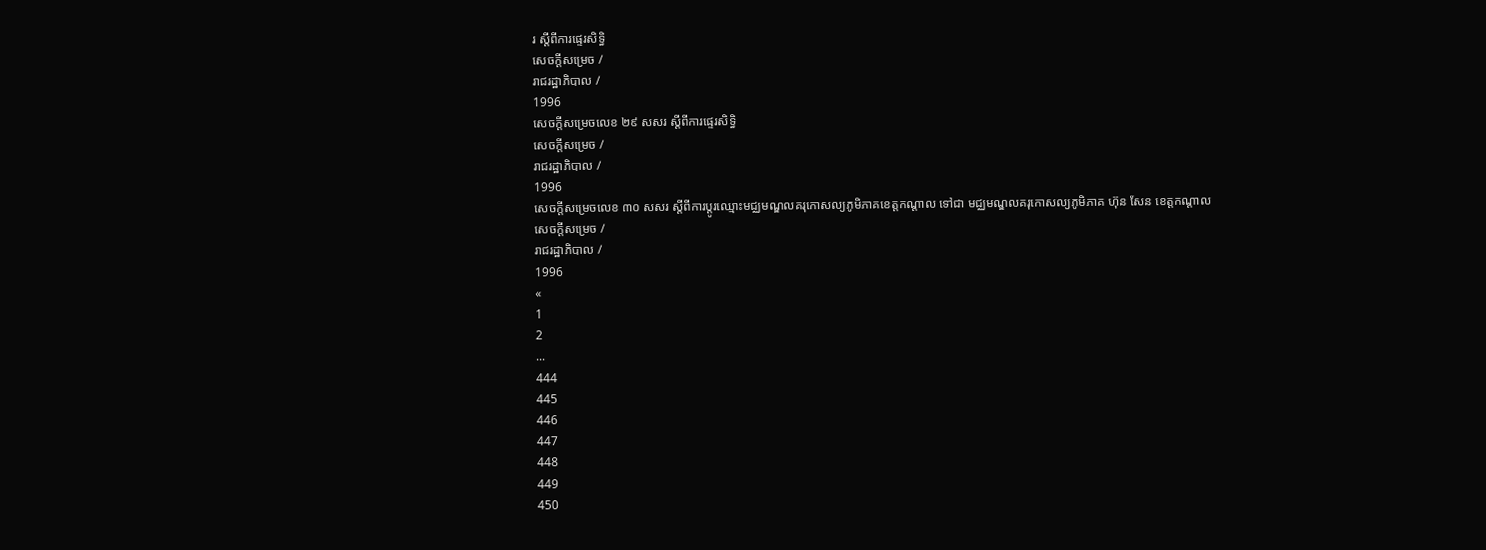រ ស្ដីពីការផ្ទេរសិទិ្ធ
សេចក្ដីសម្រេច /
រាជរដ្ឋាភិបាល /
1996
សេចក្ដីសម្រេចលេខ ២៩ សសរ ស្ដីពីការផ្ទេរសិទិ្ធ
សេចក្ដីសម្រេច /
រាជរដ្ឋាភិបាល /
1996
សេចក្ដីសម្រេចលេខ ៣០ សសរ ស្ដីពីការប្ដូរឈ្មោះមជ្ឈមណ្ឌលគរុកោសល្យភូមិភាគខេត្តកណ្ដាល ទៅជា មជ្ឈមណ្ឌលគរុកោសល្យភូមិភាគ ហ៊ុន សែន ខេត្តកណ្ដាល
សេចក្ដីសម្រេច /
រាជរដ្ឋាភិបាល /
1996
«
1
2
...
444
445
446
447
448
449
450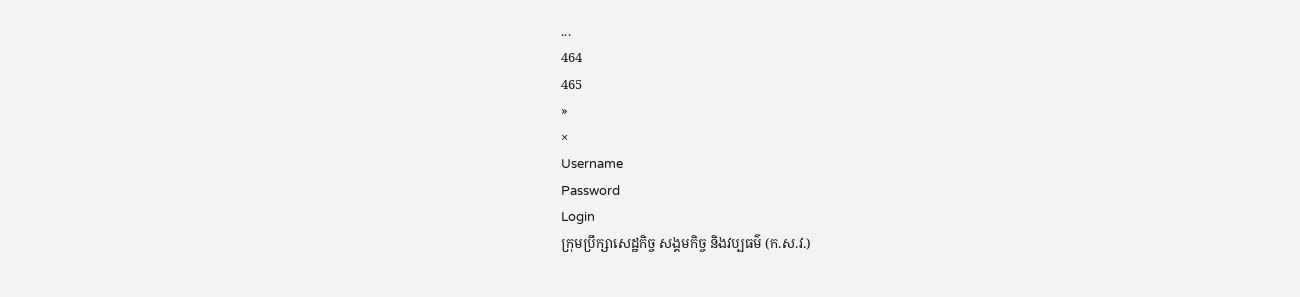...
464
465
»
×
Username
Password
Login
ក្រុមប្រឹក្សាសេដ្ឋកិច្ច សង្គមកិច្ច និងវប្បធម៌ (ក.ស.វ.)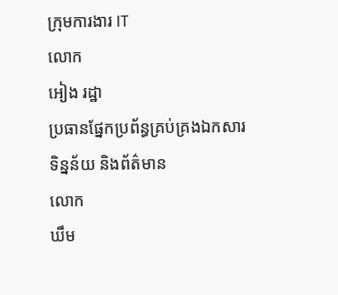ក្រុមការងារ IT
លោក
អៀង រដ្ឋា
ប្រធានផ្នែកប្រព័ន្ធគ្រប់គ្រងឯកសារ ទិន្នន័យ និងព័ត៌មាន
លោក
ឃឹម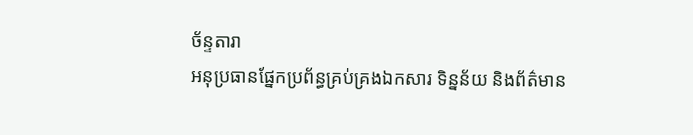ច័ន្ទតារា
អនុប្រធានផ្នែកប្រព័ន្ធគ្រប់គ្រងឯកសារ ទិន្នន័យ និងព័ត៌មាន